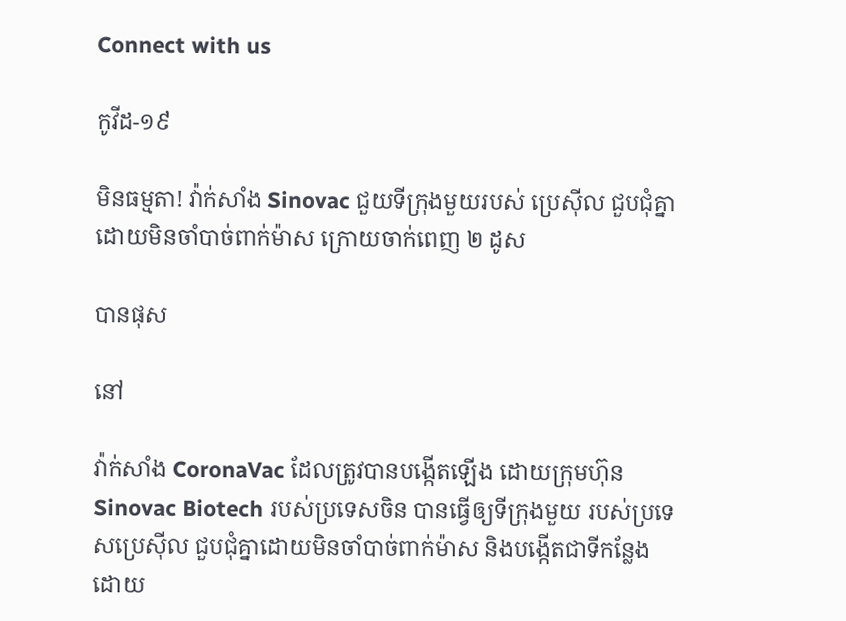Connect with us

កូវីដ-១៩

មិនធម្មតា! វ៉ាក់សាំង Sinovac ជួយទីក្រុងមួយរបស់ ប្រេស៊ីល ជួបជុំគ្នាដោយមិនចាំបាច់ពាក់ម៉ាស ក្រោយចាក់ពេញ ២ ដូស

បានផុស

នៅ

វ៉ាក់សាំង CoronaVac ដែលត្រូវបានបង្កើតឡើង ដោយក្រុមហ៊ុន Sinovac Biotech របស់ប្រទេសចិន បានធ្វើឲ្យទីក្រុងមួយ របស់ប្រទេសប្រេស៊ីល ជួបជុំគ្នាដោយមិនចាំបាច់ពាក់ម៉ាស និងបង្កើតជាទីកន្លែង ដោយ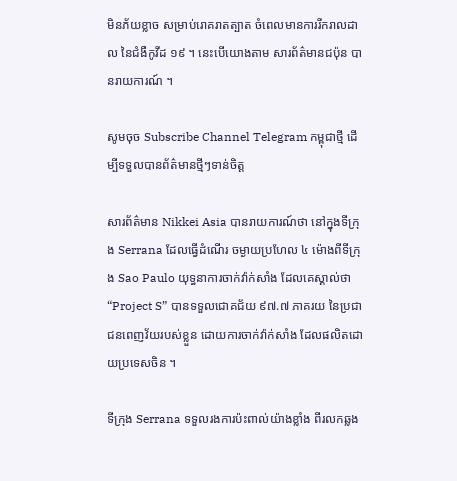មិនភ័យខ្លាច សម្រាប់រោគរាតត្បាត ចំពេលមានការរីករាលដាល នៃជំងឺកូវីដ ១៩ ។ នេះបើយោងតាម សារព័ត៌មានជប៉ុន បានរាយការណ៍ ។

សូមចុច Subscribe Channel Telegram កម្ពុជាថ្មី ដើម្បីទទួលបានព័ត៌មានថ្មីៗទាន់ចិត្ត

សារព័ត៌មាន Nikkei Asia បានរាយការណ៍ថា នៅក្នុងទីក្រុង Serrana ដែលធ្វើដំណើរ ចម្ងាយប្រហែល ៤ ម៉ោងពីទីក្រុង Sao Paulo យុទ្ធនាការចាក់វ៉ាក់សាំង ដែលគេស្គាល់ថា “Project S” បានទទួលជោគជ័យ ៩៧.៧ ភាគរយ នៃប្រជាជនពេញវ័យរបស់ខ្លួន ដោយការចាក់វ៉ាក់សាំង ដែលផលិតដោយប្រទេសចិន ។

ទីក្រុង Serrana ទទួលរងការប៉ះពាល់យ៉ាងខ្លាំង ពីរលកឆ្លង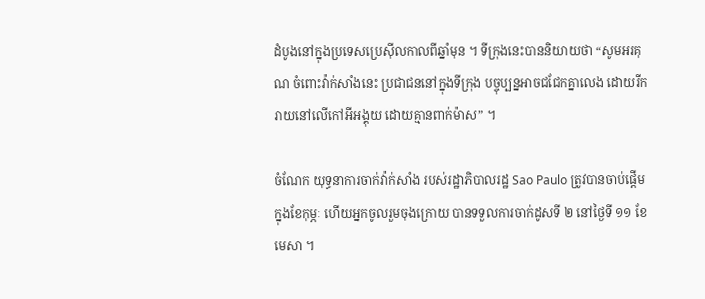ដំបូងនៅក្នុងប្រទេសប្រេស៊ីលកាលពីឆ្នាំមុន ។ ទីក្រុងនេះបាននិយាយថា “សូមអរគុណ ចំពោះវ៉ាក់សាំងនេះ ប្រជាជននៅក្នុងទីក្រុង បច្ចុប្បន្នអាចជជែកគ្នាលេង ដោយរីករាយនៅលើកៅអីអង្គុយ ដោយគ្មានពាក់ម៉ាស” ។

ចំណែក យុទ្ធនាការចាក់វ៉ាក់សាំង របស់រដ្ឋាភិបាលរដ្ឋ Sao Paulo ត្រូវបានចាប់ផ្ដើមក្នុងខែកុម្ភៈ ហើយអ្នកចូលរួមចុងក្រោយ បានទទួលការចាក់ដូសទី ២ នៅថ្ងៃទី ១១ ខែមេសា ។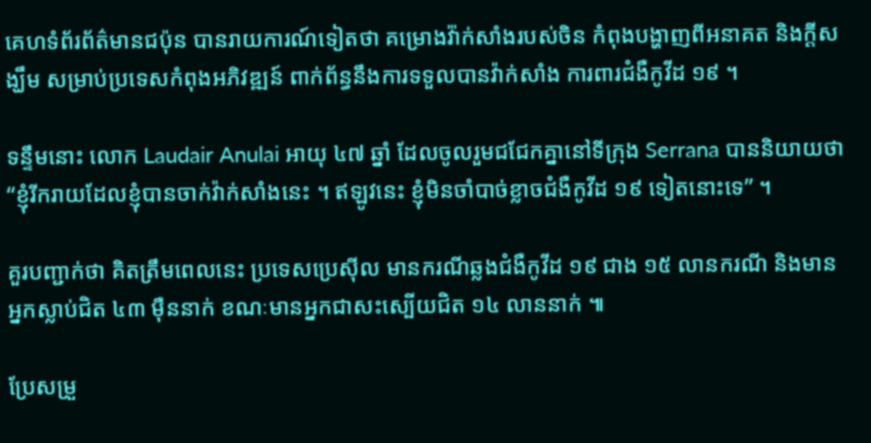គេហទំព័រព័ត៌មានជប៉ុន បានរាយការណ៍ទៀតថា គម្រោងវ៉ា់ក់សាំងរបស់ចិន កំពុងបង្ហាញពីអនាគត និងក្ដីសង្ឃឹម សម្រាប់ប្រទេសកំពុងអភិវឌ្ឍន៍ ពាក់ព័ន្ធនឹងការទទួលបានវ៉ាក់សាំង ការពារជំងឺកូវីដ ១៩ ។

ទន្ទឹមនោះ លោក Laudair Anulai អាយុ ៤៧ ឆ្នាំ ដែលចូលរួមជជែកគ្នានៅទីក្រុង Serrana បាននិយាយថា “ខ្ញុំរីករាយដែលខ្ញុំបានចាក់វ៉ាក់សាំងនេះ ។ ឥឡូវនេះ ខ្ញុំមិនចាំបាច់ខ្លាចជំងឺកូវីដ ១៩ ទៀតនោះទេ” ។

គួរបញ្ជាក់ថា គិតត្រឹមពេលនេះ ប្រទេសប្រេស៊ីល មានករណីឆ្លងជំងឺកូវីដ ១៩ ជាង ១៥ លានករណី និងមានអ្នកស្លាប់ជិត ៤៣ ម៉ឺននាក់ ខណៈមានអ្នកជាសះស្បើយជិត ១៤ លាននាក់ ៕

ប្រែសម្រួ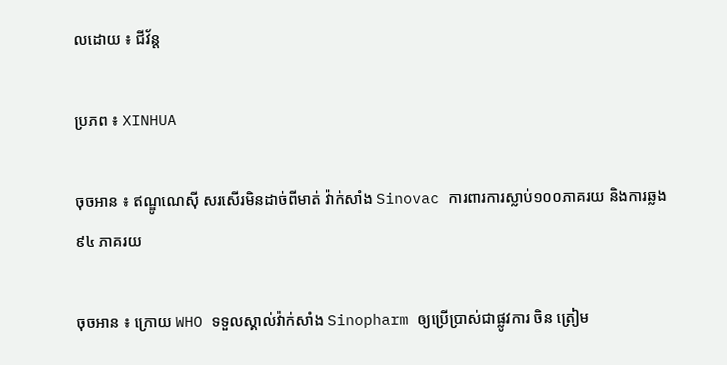លដោយ ៖ ជីវ័ន្ត

ប្រភព ៖ XINHUA

ចុចអាន ៖ ឥណ្ឌូណេស៊ី សរសើរមិនដាច់ពីមាត់ វ៉ាក់សាំង Sinovac ការពារការស្លាប់១០០ភាគរយ និងការឆ្លង ៩៤ ភាគរយ

ចុចអាន ៖ ក្រោយ WHO ទទួលស្គាល់វ៉ាក់សាំង Sinopharm ឲ្យប្រើប្រាស់ជាផ្លូវការ ចិន ត្រៀម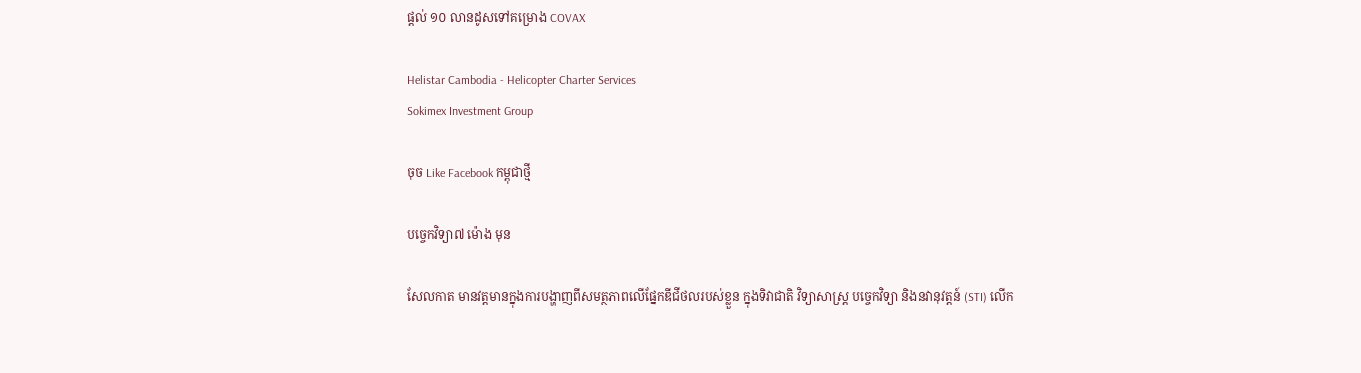ផ្ដល់ ១០ លានដូសទៅគម្រោង COVAX

Helistar Cambodia - Helicopter Charter Services
Sokimex Investment Group

ចុច Like Facebook កម្ពុជាថ្មី

បច្ចេកវិទ្យា៧ ម៉ោង មុន

សែលកាត មានវត្តមានក្នុងការបង្ហាញពីសមត្ថភាពលើផ្នែកឌីជីថលរបស់ខ្លួន ក្នុងទិវាជាតិ វិទ្យាសាស្រ្ត បចេ្ចកវិទ្យា និងនវានុវត្តន៍ (STI) លើក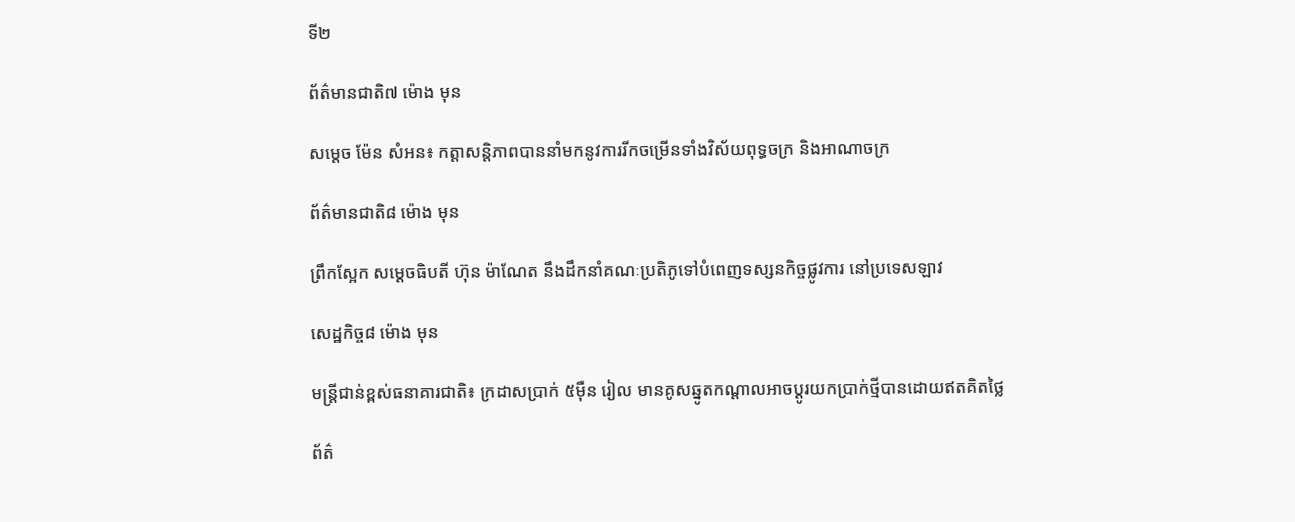ទី២

ព័ត៌មានជាតិ៧ ម៉ោង មុន

សម្តេច ម៉ែន សំអន៖ កត្តាសន្តិភាពបាននាំមកនូវការរីកចម្រើនទាំងវិស័យពុទ្ធចក្រ និងអាណាចក្រ

ព័ត៌មានជាតិ៨ ម៉ោង មុន

ព្រឹកស្អែក សម្ដេចធិបតី ហ៊ុន ម៉ាណែត នឹងដឹកនាំគណៈប្រតិភូទៅបំពេញទស្សនកិច្ចផ្លូវការ នៅប្រទេសឡាវ

សេដ្ឋកិច្ច៨ ម៉ោង មុន

មន្ត្រីជាន់ខ្ពស់ធនាគារជាតិ៖ ក្រដាសប្រាក់ ៥ម៉ឺន រៀល មានគូសឆ្នូតកណ្តាលអាចប្តូរយកប្រាក់ថ្មីបានដោយឥតគិតថ្លៃ

ព័ត៌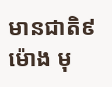មានជាតិ៩ ម៉ោង មុ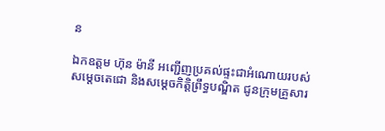ន

ឯកឧត្តម ហ៊ុន ម៉ានី អញ្ជើញប្រគល់ផ្ទះជាអំណោយរបស់សម្ដេចតេជោ និងសម្តេចកិត្តិព្រឹទ្ធបណ្ឌិត ជូនក្រុមគ្រួសារ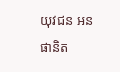យុវជន អន ផានិត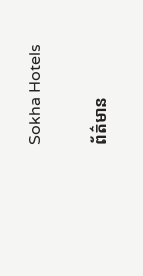Sokha Hotels

ព័ត៌មាន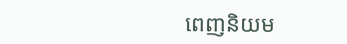ពេញនិយម